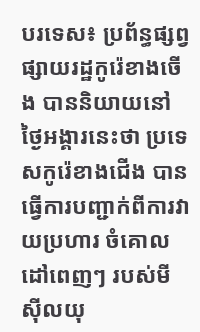បរទេស៖ ប្រព័ន្ធផ្សព្វផ្សាយរដ្ឋកូរ៉េខាងចើង បាននិយាយនៅថ្ងៃអង្គារនេះថា ប្រទេសកូរ៉េខាងជើង បានធ្វើការបញ្ជាក់ពីការវាយប្រហារ ចំគោលដៅពេញៗ របស់មីស៊ីលយុ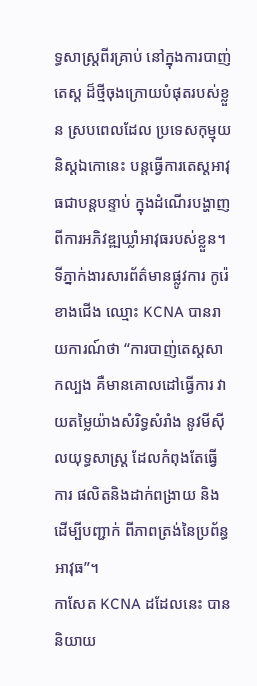ទ្ធសាស្ត្រពីរគ្រាប់ នៅក្នុងការបាញ់តេស្ត ដ៏ថ្មីចុងក្រោយបំផុតរបស់ខ្លួន ស្របពេលដែល ប្រទេសកុម្មុយនិស្តឯកោនេះ បន្តធ្វើការតេស្តអាវុធជាបន្តបន្ទាប់ ក្នុងដំណើរបង្ហាញ ពីការអភិវឌ្ឍឃ្លាំអាវុធរបស់ខ្លួន។
ទីភ្នាក់ងារសារព័ត៌មានផ្លូវការ កូរ៉េខាងជើង ឈ្មោះ KCNA បានរាយការណ៍ថា “ការបាញ់តេស្តសាកល្បង គឺមានគោលដៅធ្វើការ វាយតម្លៃយ៉ាងសំរិទ្ធសំរាំង នូវមីស៊ីលយុទ្ធសាស្ត្រ ដែលកំពុងតែធ្វើការ ផលិតនិងដាក់ពង្រាយ និងដើម្បីបញ្ជាក់ ពីភាពត្រង់នៃប្រព័ន្ធអាវុធ”។
កាសែត KCNA ដដែលនេះ បាននិយាយ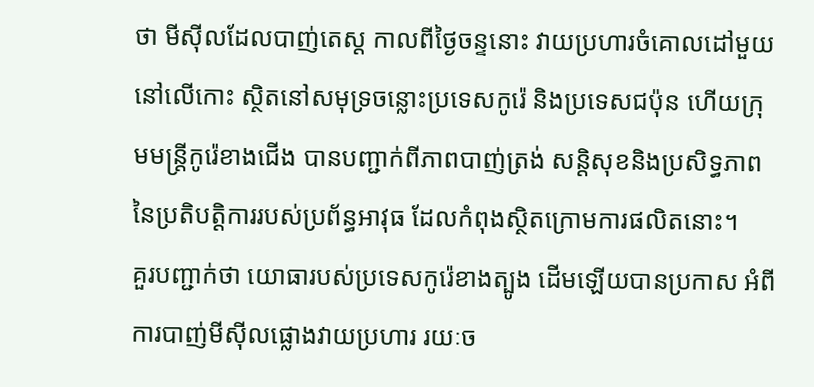ថា មីស៊ីលដែលបាញ់តេស្ត កាលពីថ្ងៃចន្ទនោះ វាយប្រហារចំគោលដៅមួយនៅលើកោះ ស្ថិតនៅសមុទ្រចន្លោះប្រទេសកូរ៉េ និងប្រទេសជប៉ុន ហើយក្រុមមន្ត្រីកូរ៉េខាងជើង បានបញ្ជាក់ពីភាពបាញ់ត្រង់ សន្តិសុខនិងប្រសិទ្ធភាព នៃប្រតិបត្តិការរបស់ប្រព័ន្ធអាវុធ ដែលកំពុងស្ថិតក្រោមការផលិតនោះ។
គួរបញ្ជាក់ថា យោធារបស់ប្រទេសកូរ៉េខាងត្បូង ដើមឡើយបានប្រកាស អំពីការបាញ់មីស៊ីលផ្លោងវាយប្រហារ រយៈច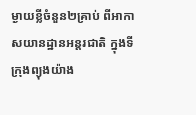ម្ងាយខ្លីចំនួន២គ្រាប់ ពីអាកាសយានដ្ឋានអន្តរជាតិ ក្នុងទីក្រុងព្យុងយ៉ាង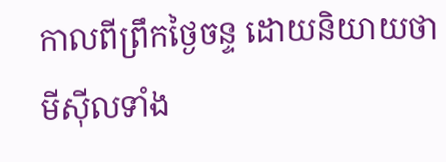កាលពីព្រឹកថ្ងៃចន្ទ ដោយនិយាយថា មីស៊ីលទាំង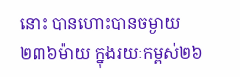នោះ បានហោះបានចម្ងាយ ២៣៦ម៉ាយ ក្នុងរយៈកម្ពស់២៦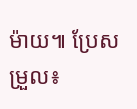ម៉ាយ៕ ប្រែសម្រួល៖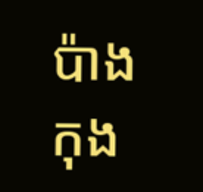ប៉ាង កុង